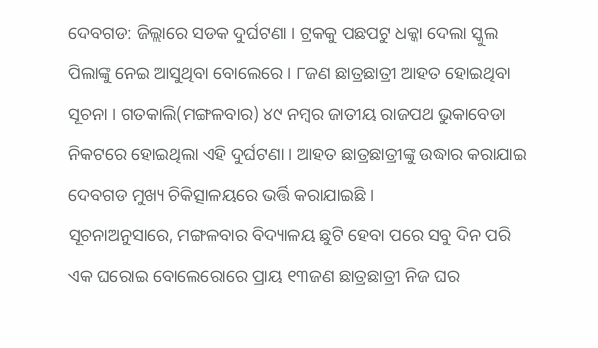ଦେବଗଡ: ଜିଲ୍ଲାରେ ସଡକ ଦୁର୍ଘଟଣା । ଟ୍ରକକୁ ପଛପଟୁ ଧକ୍କା ଦେଲା ସ୍କୁଲ ପିଲାଙ୍କୁ ନେଇ ଆସୁଥିବା ବୋଲେରେ । ୮ଜଣ ଛାତ୍ରଛାତ୍ରୀ ଆହତ ହୋଇଥିବା ସୂଚନା । ଗତକାଲି(ମଙ୍ଗଳବାର) ୪୯ ନମ୍ଵର ଜାତୀୟ ରାଜପଥ ଭୁକାବେଡା ନିକଟରେ ହୋଇଥିଲା ଏହି ଦୁର୍ଘଟଣା । ଆହତ ଛାତ୍ରଛାତ୍ରୀଙ୍କୁ ଉଦ୍ଧାର କରାଯାଇ ଦେବଗଡ ମୁଖ୍ୟ ଚିକିତ୍ସାଳୟରେ ଭର୍ତ୍ତି କରାଯାଇଛି ।
ସୂଚନାଅନୁସାରେ, ମଙ୍ଗଳବାର ବିଦ୍ୟାଳୟ ଛୁଟି ହେବା ପରେ ସବୁ ଦିନ ପରି ଏକ ଘରୋଇ ବୋଲେରୋରେ ପ୍ରାୟ ୧୩ଜଣ ଛାତ୍ରଛାତ୍ରୀ ନିଜ ଘର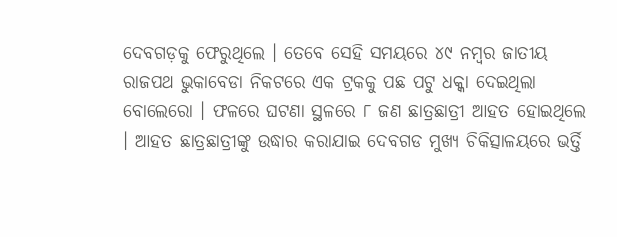ଦେବଗଡ଼କୁ ଫେରୁଥିଲେ । ତେବେ ସେହି ସମୟରେ ୪୯ ନମ୍ଵର ଜାତୀୟ ରାଜପଥ ଭୁକାବେଡା ନିକଟରେ ଏକ ଟ୍ରକକୁ ପଛ ପଟୁ ଧକ୍କା ଦେଇଥିଲା ବୋଲେରୋ । ଫଳରେ ଘଟଣା ସ୍ଥଳରେ ୮ ଜଣ ଛାତ୍ରଛାତ୍ରୀ ଆହତ ହୋଇଥିଲେ । ଆହତ ଛାତ୍ରଛାତ୍ରୀଙ୍କୁ ଉଦ୍ଧାର କରାଯାଇ ଦେବଗଡ ମୁଖ୍ୟ ଚିକିତ୍ସାଳୟରେ ଭର୍ତ୍ତି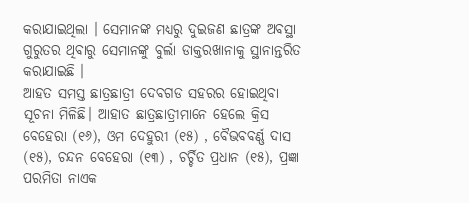କରାଯାଇଥିଲା । ସେମାନଙ୍କ ମଧ୍ୟରୁ ଦୁଇଜଣ ଛାତ୍ରଙ୍କ ଅବସ୍ଥା ଗୁରୁତର ଥିବାରୁ ସେମାନଙ୍କୁ ବୁର୍ଲା ଡାକ୍ତରଖାନାକୁ ସ୍ଥାନାନ୍ତରିତ କରାଯାଇଛି ।
ଆହତ ସମସ୍ତ ଛାତ୍ରଛାତ୍ରୀ ଦେବଗଡ ସହରର ହୋଇଥିବା ସୂଚନା ମିଳିଛି। ଆହାତ ଛାତ୍ରଛାତ୍ରୀମାନେ ହେଲେ କ୍ରିସ ବେହେରା (୧୬), ଓମ ଦେହୁରୀ (୧୫) , ବୈଭବବର୍ଣ୍ଣ ଦାସ (୧୫), ଚନ୍ଦନ ବେହେରା (୧୩) , ଚର୍ଚ୍ଚିତ ପ୍ରଧାନ (୧୫), ପ୍ରଜ୍ଞା ପରମିତା ନାଏକ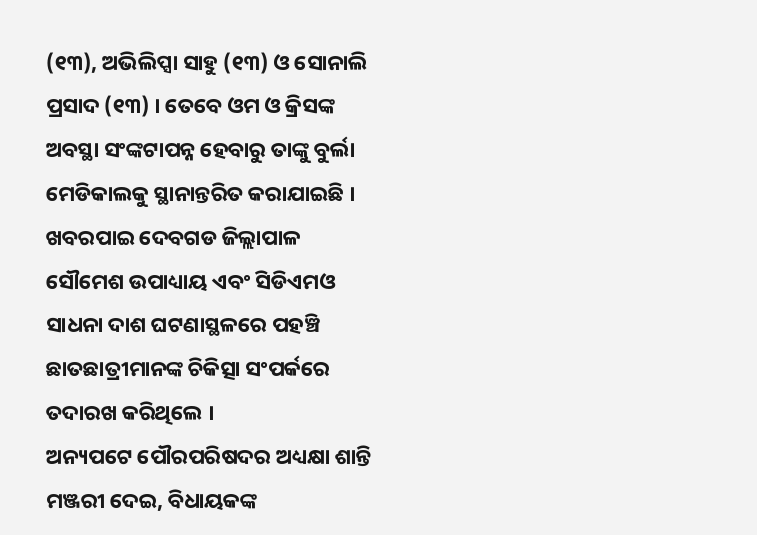(୧୩), ଅଭିଲିପ୍ସା ସାହୁ (୧୩) ଓ ସୋନାଲି ପ୍ରସାଦ (୧୩) । ତେବେ ଓମ ଓ କ୍ରିସଙ୍କ ଅବସ୍ଥା ସଂଙ୍କଟାପନ୍ନ ହେବାରୁ ତାଙ୍କୁ ବୁର୍ଲା ମେଡିକାଲକୁ ସ୍ଥାନାନ୍ତରିତ କରାଯାଇଛି । ଖବରପାଇ ଦେବଗଡ ଜିଲ୍ଲାପାଳ ସୌମେଶ ଉପାଧ୍ୟାୟ ଏବଂ ସିଡିଏମଓ ସାଧନା ଦାଶ ଘଟଣାସ୍ଥଳରେ ପହଞ୍ଚି ଛାତଛାତ୍ରୀମାନଙ୍କ ଚିକିତ୍ସା ସଂପର୍କରେ ତଦାରଖ କରିଥିଲେ ।
ଅନ୍ୟପଟେ ପୌରପରିଷଦର ଅଧ୍ୟକ୍ଷା ଶାନ୍ତି ମଞ୍ଜରୀ ଦେଇ, ବିଧାୟକଙ୍କ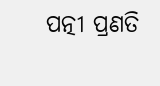ପତ୍ନୀ ପ୍ରଣତି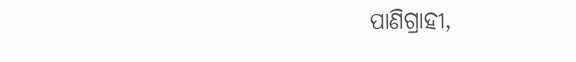ପାଣିଗ୍ରାହୀ,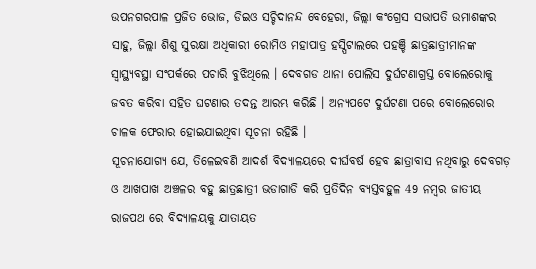ଉପନଗରପାଳ ପ୍ରଜିତ ଭୋଜ, ଡିଇଓ ସଚ୍ଚିଦାନନ୍ଦ ବେହେରା, ଜିଲ୍ଲା କଂଗ୍ରେସ ସଭାପତି ଉମାଶଙ୍କର ସାହୁ, ଜିଲ୍ଲା ଶିଶୁ ସୁରକ୍ଷା ଅଧିକାରୀ ରୋମିଓ ମହାପାତ୍ର ହସ୍ପିଟାଲରେ ପହଞ୍ଚି ଛାତ୍ରଛାତ୍ରୀମାନଙ୍କ ସ୍ବାସ୍ଥ୍ୟବସ୍ଥା ସଂପର୍କରେ ପଚାରି ବୁଝିଥିଲେ । ଦେବଗଡ ଥାନା ପୋଲିସ ଦୁର୍ଘଟଣାଗ୍ରସ୍ତ ବୋଲେରୋକୁ ଜବତ କରିବା ସହିତ ଘଟଣାର ତଦନ୍ତ ଆରମ୍ଭ କରିଛି । ଅନ୍ୟପଟେ ଦୁର୍ଘଟଣା ପରେ ବୋଲେରୋର ଚାଳକ ଫେରାର ହୋଇଯାଇଥିବା ସୂଚନା ରହିଛି ।
ସୂଚନାଯୋଗ୍ୟ ଯେ, ତିଳେଇବଣି ଆଦର୍ଶ ବିଦ୍ୟାଳୟରେ ଦୀର୍ଘବର୍ଷ ହେବ ଛାତ୍ରାବାସ ନଥିବାରୁ ଦେବଗଡ଼ ଓ ଆଖପାଖ ଅଞ୍ଚଳର ବହୁ ଛାତ୍ରଛାତ୍ରୀ ଭଡାଗାଡି କରି ପ୍ରତିଦିନ ବ୍ୟସ୍ତବହୁଳ 49 ନମ୍ବର ଜାତୀୟ ରାଜପଥ ରେ ବିଦ୍ୟାଳୟକୁ ଯାତାୟତ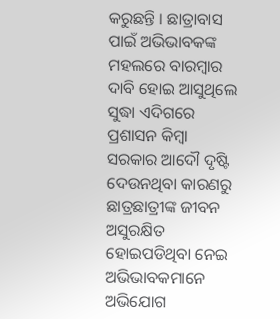କରୁଛନ୍ତି । ଛାତ୍ରାବାସ ପାଇଁ ଅଭିଭାବକଙ୍କ ମହଲରେ ବାରମ୍ବାର ଦାବି ହୋଇ ଆସୁଥିଲେ ସୁଦ୍ଧା ଏଦିଗରେ ପ୍ରଶାସନ କିମ୍ବା ସରକାର ଆଦୌ ଦୃଷ୍ଟି ଦେଉନଥିବା କାରଣରୁ ଛାତ୍ରଛାତ୍ରୀଙ୍କ ଜୀବନ ଅସୁରକ୍ଷିତ ହୋଇପଡିଥିବା ନେଇ ଅଭିଭାବକମାନେ ଅଭିଯୋଗ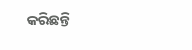କରିଛନ୍ତି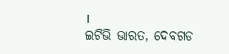।
ଇଟିଭି ଭାରତ, ଦେବଗଡ